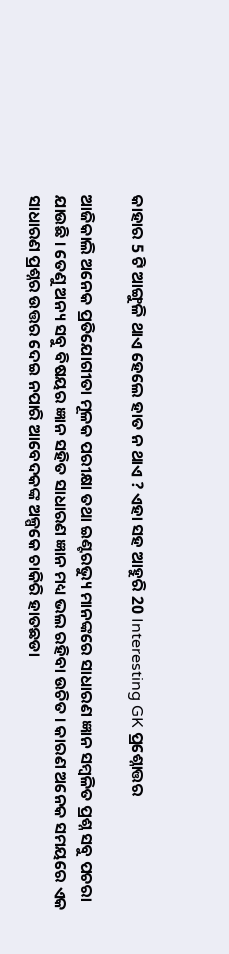କାହାର 5 ଟି ଆଙ୍ଗୁଳି ଥାଏ ହେଲେ ହାତ ନ ଥାଏ ? ଏହା ସହ ଆହୁରି 20 Interesting GK ପ୍ରଶ୍ନୋତ୍ତର

ଆଜିକାଲି ଅନେକ ପ୍ରତିଯୋଗୀତା ମୂଳକ ପରୀକ୍ଷା ତଥା ଇଣ୍ଟରଭ୍ୟୁ ମାନଙ୍କରେ ସାଧାରଣ ଜ୍ଞାନ ସମ୍ବଳିତ ପ୍ରଶ୍ନ ସବୁ ପଚରା ଯାଉଛି । ତେଣୁ ଅନ୍ୟ ସବୁ ବିଷୟର ଜ୍ଞାନ ସହିତ ସାଧାରଣ ଜ୍ଞାନ ମଧ୍ୟ ଭଲ ରହିବା ଉଚିତ । କାରଣ ଅନେକ ସମୟରେ ଏକ ସାଧାରଣ ପ୍ରଶ୍ନର ଉତ୍ତର ଦେଇ ନପାରି ଆବେଦକଙ୍କ ଅଳ୍ପକେ ଚାକିରି ହାତଛଡା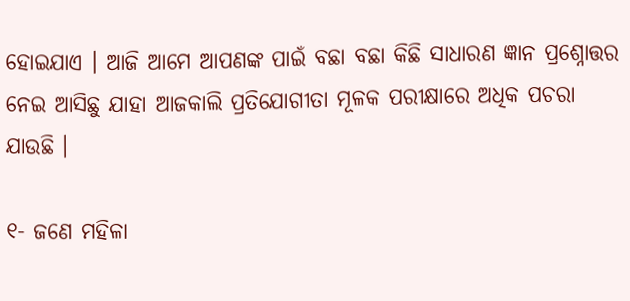ହୋଇଯାଏ । ଆଜି ଆମେ ଆପଣଙ୍କ ପାଇଁ ବଛା ବଛା କିଛି ସାଧାରଣ ଜ୍ଞାନ ପ୍ରଶ୍ନୋତ୍ତର ନେଇ ଆସିଛୁ ଯାହା ଆଜକାଲି ପ୍ରତିଯୋଗୀତା ମୂଳକ ପରୀକ୍ଷାରେ ଅଧିକ ପଚରା ଯାଉଛି ।

୧- ଜଣେ ମହିଳା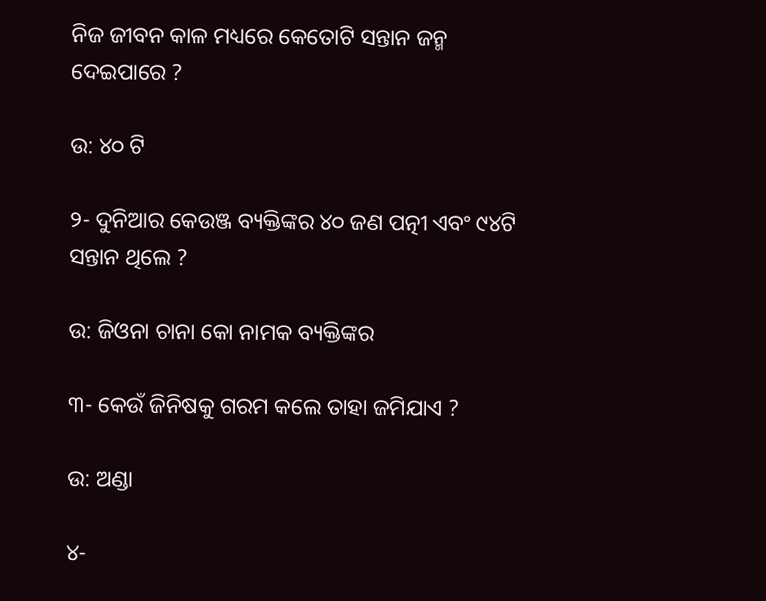ନିଜ ଜୀବନ କାଳ ମଧ୍ୟରେ କେତୋଟି ସନ୍ତାନ ଜନ୍ମ ଦେଇପାରେ ?

ଉ: ୪୦ ଟି

୨- ଦୁନିଆର କେଉଞ୍ଜ ବ୍ୟକ୍ତିଙ୍କର ୪୦ ଜଣ ପତ୍ନୀ ଏବଂ ୯୪ଟି ସନ୍ତାନ ଥିଲେ ?

ଉ: ଜିଓନା ଚାନା କୋ ନାମକ ବ୍ୟକ୍ତିଙ୍କର

୩- କେଉଁ ଜିନିଷକୁ ଗରମ କଲେ ତାହା ଜମିଯାଏ ?

ଉ: ଅଣ୍ଡା

୪-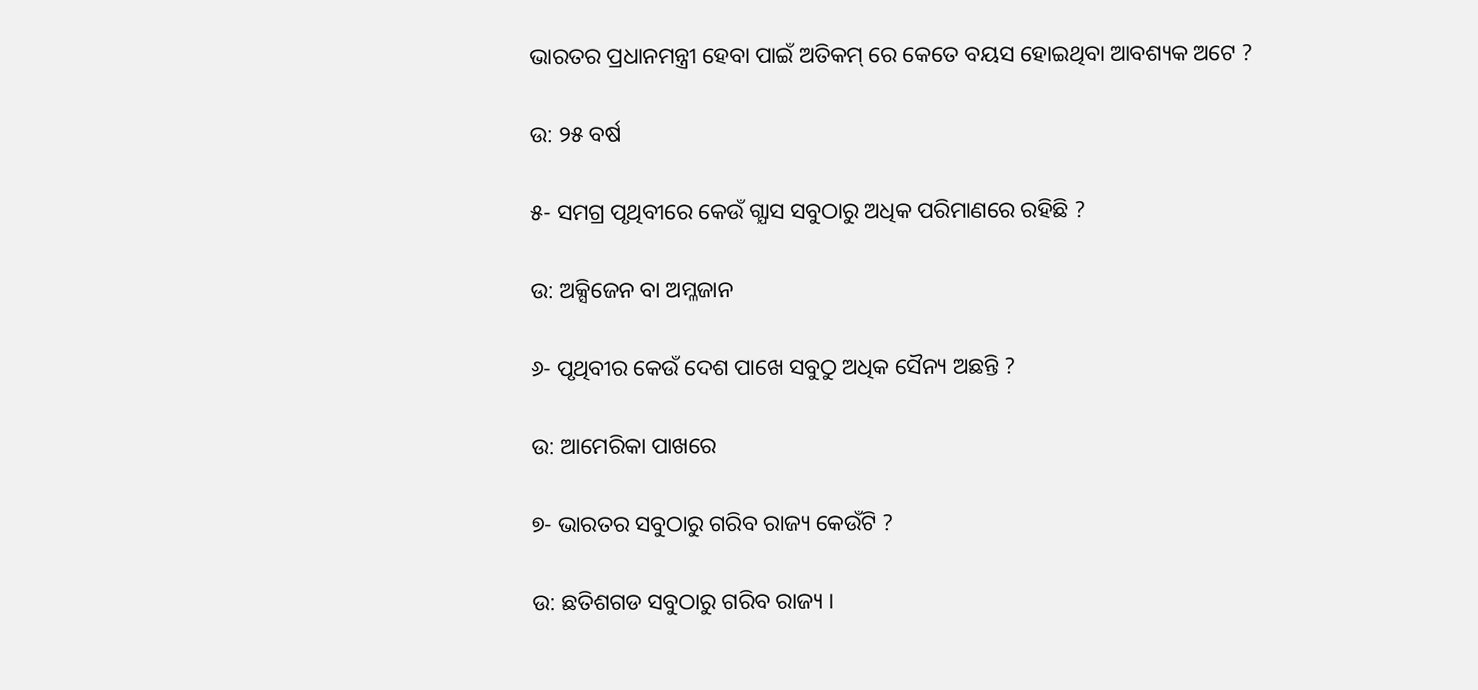ଭାରତର ପ୍ରଧାନମନ୍ତ୍ରୀ ହେବା ପାଇଁ ଅତିକମ୍ ରେ କେତେ ବୟସ ହୋଇଥିବା ଆବଶ୍ୟକ ଅଟେ ?

ଉ: ୨୫ ବର୍ଷ

୫- ସମଗ୍ର ପୃଥିବୀରେ କେଉଁ ଗ୍ଯାସ ସବୁଠାରୁ ଅଧିକ ପରିମାଣରେ ରହିଛି ?

ଉ: ଅକ୍ସିଜେନ ବା ଅମ୍ଳଜାନ

୬- ପୃଥିବୀର କେଉଁ ଦେଶ ପାଖେ ସବୁଠୁ ଅଧିକ ସୈନ୍ୟ ଅଛନ୍ତି ?

ଉ: ଆମେରିକା ପାଖରେ

୭- ଭାରତର ସବୁଠାରୁ ଗରିବ ରାଜ୍ୟ କେଉଁଟି ?

ଉ: ଛତିଶଗଡ ସବୁଠାରୁ ଗରିବ ରାଜ୍ୟ ।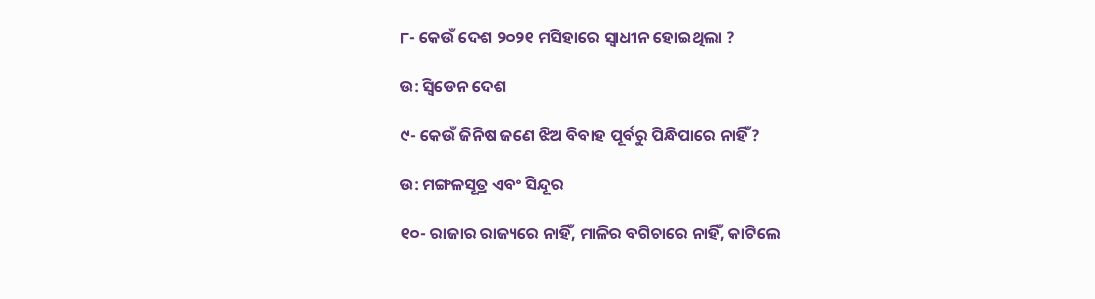୮- କେଉଁ ଦେଶ ୨୦୨୧ ମସିହାରେ ସ୍ଵାଧୀନ ହୋଇଥିଲା ?

ଉ: ସ୍ଵିଡେନ ଦେଶ

୯- କେଉଁ ଜିନିଷ ଜଣେ ଝିଅ ବିବାହ ପୂର୍ବରୁ ପିନ୍ଧିପାରେ ନାହିଁ ?

ଉ: ମଙ୍ଗଳସୂତ୍ର ଏବଂ ସିନ୍ଦୂର

୧୦- ରାଜାର ରାଜ୍ୟରେ ନାହିଁ, ମାଳିର ବଗିଚାରେ ନାହିଁ, କାଟିଲେ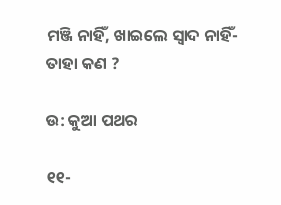ମଞ୍ଜି ନାହିଁ, ଖାଇଲେ ସ୍ଵାଦ ନାହିଁ- ତାହା କଣ ?

ଉ: କୁଆ ପଥର

୧୧-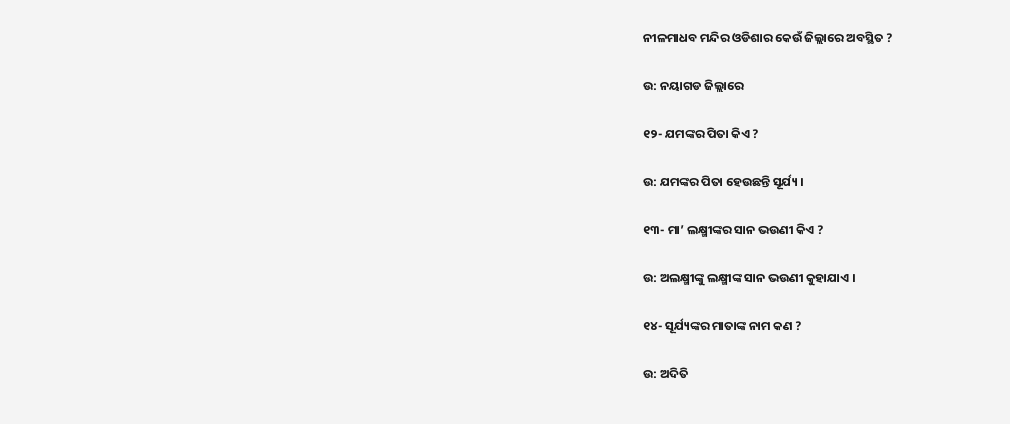ନୀଳମାଧବ ମନ୍ଦିର ଓଡିଶାର କେଉଁ ଜିଲ୍ଲାରେ ଅବସ୍ଥିତ ?

ଉ: ନୟାଗଡ ଜିଲ୍ଲାରେ

୧୨- ଯମଙ୍କର ପିତା କିଏ ?

ଉ: ଯମଙ୍କର ପିତା ହେଉଛନ୍ତି ସୂର୍ଯ୍ୟ ।

୧୩- ମା’ ଲକ୍ଷ୍ମୀଙ୍କର ସାନ ଭଉଣୀ କିଏ ?

ଉ: ଅଲକ୍ଷ୍ମୀଙ୍କୁ ଲକ୍ଷ୍ମୀଙ୍କ ସାନ ଭଉଣୀ କୁହାଯାଏ ।

୧୪- ସୂର୍ଯ୍ୟଙ୍କର ମାତାଙ୍କ ନାମ କଣ ?

ଉ: ଅଦିତି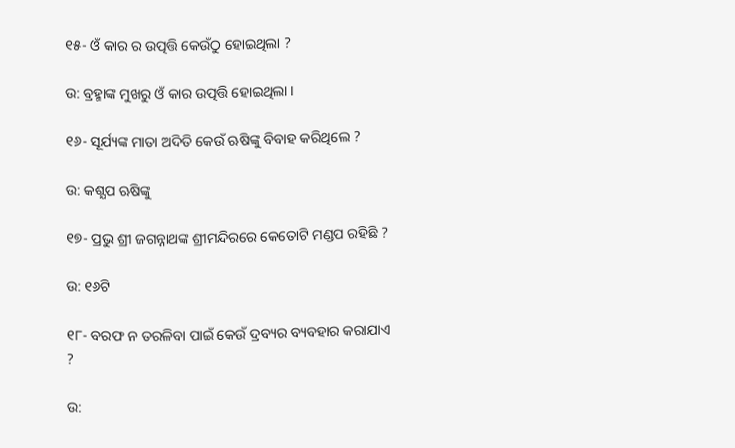୧୫- ଓଁ କାର ର ଉତ୍ପତ୍ତି କେଉଁଠୁ ହୋଇଥିଲା ?

ଉ: ବ୍ରହ୍ମାଙ୍କ ମୁଖରୁ ଓଁ କାର ଉତ୍ପତ୍ତି ହୋଇଥିଲା ।

୧୬- ସୂର୍ଯ୍ୟଙ୍କ ମାତା ଅଦିତି କେଉଁ ଋଷିଙ୍କୁ ବିବାହ କରିଥିଲେ ?

ଉ: କଶ୍ଯପ ଋଷିଙ୍କୁ

୧୭- ପ୍ରଭୁ ଶ୍ରୀ ଜଗନ୍ନାଥଙ୍କ ଶ୍ରୀମନ୍ଦିରରେ କେତୋଟି ମଣ୍ଡପ ରହିଛି ?

ଉ: ୧୬ଟି

୧୮- ବରଫ ନ ତରଳିବା ପାଇଁ କେଉଁ ଦ୍ରବ୍ୟର ବ୍ୟବହାର କରାଯାଏ ?

ଉ: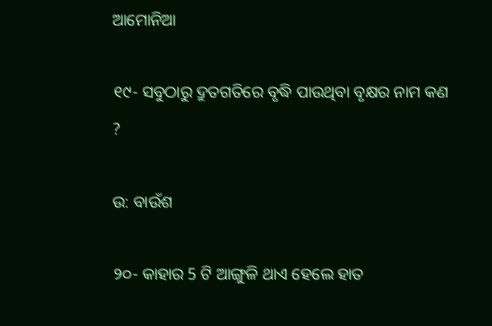ଆମୋନିଆ

୧୯- ସବୁଠାରୁ ଦ୍ରୁତଗତିରେ ବୃଦ୍ଧି ପାଉଥିବା ବୃକ୍ଷର ନାମ କଣ ?

ଉ: ବାଉଁଶ

୨୦- କାହାର 5 ଟି ଆଙ୍ଗୁଳି ଥାଏ ହେଲେ ହାତ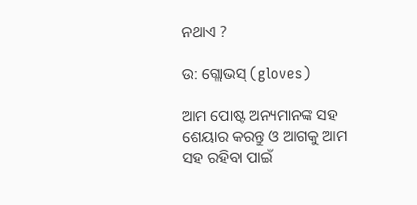ନଥାଏ ?

ଉ: ଗ୍ଲୋଭସ୍ (gloves)

ଆମ ପୋଷ୍ଟ ଅନ୍ୟମାନଙ୍କ ସହ ଶେୟାର କରନ୍ତୁ ଓ ଆଗକୁ ଆମ ସହ ରହିବା ପାଇଁ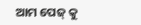ଆମ ପେଜ୍ କୁ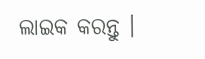ଲାଇକ କରନ୍ତୁ ।